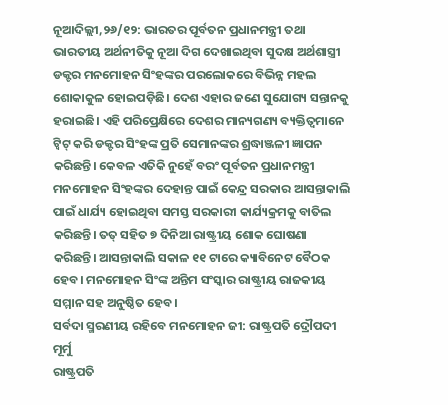ନୂଆଦିଲ୍ଲୀ,୨୬/୧୨: ଭାରତର ପୂର୍ବତନ ପ୍ରଧାନମନ୍ତ୍ରୀ ତଥା ଭାରତୀୟ ଅର୍ଥନୀତିକୁ ନୂଆ ଦିଗ ଦେଖାଇଥିବା ସୁଦକ୍ଷ ଅର୍ଥଶାସ୍ତ୍ରୀ ଡକ୍ଟର ମନମୋହନ ସିଂହଙ୍କର ପରଲୋକରେ ବିଭିନ୍ନ ମହଲ ଶୋକାକୁଳ ହୋଇପଡ଼ିଛି। ଦେଶ ଏହାର ଜଣେ ସୁଯୋଗ୍ୟ ସନ୍ତାନକୁ ହରାଇଛି। ଏହି ପରିପ୍ରେକ୍ଷିରେ ଦେଶର ମାନ୍ୟଗଣ୍ୟ ବ୍ୟକ୍ତିତ୍ବମାନେ ଟ୍ବିଟ୍ କରି ଡକ୍ଟର ସିଂହଙ୍କ ପ୍ରତି ସେମାନଙ୍କର ଶ୍ରଦ୍ଧାଞ୍ଜଳୀ ଜ୍ଞାପନ କରିଛନ୍ତି। କେବଳ ଏତିକି ନୁହେଁ ବରଂ ପୂର୍ବତନ ପ୍ରଧାନମନ୍ତ୍ରୀ ମନମୋହନ ସିଂହଙ୍କର ଦେହାନ୍ତ ପାଇଁ କେନ୍ଦ୍ର ସରକାର ଆସନ୍ତାକାଲି ପାଇଁ ଧାର୍ଯ୍ୟ ହୋଇଥିବା ସମସ୍ତ ସରକାରୀ କାର୍ଯ୍ୟକ୍ରମକୁ ବାତିଲ କରିଛନ୍ତି। ତତ୍ ସହିତ ୭ ଦିନିଆ ରାଷ୍ଟ୍ରୀୟ ଶୋକ ଘୋଷଣା କରିଛନ୍ତି। ଆସନ୍ତାକାଲି ସକାଳ ୧୧ ଟାରେ କ୍ୟାବିନେଟ ବୈଠକ ହେବ। ମନମୋହନ ସିଂଙ୍କ ଅନ୍ତିମ ସଂସ୍କାର ରାଷ୍ଟ୍ରୀୟ ରାଜକୀୟ ସମ୍ମାନ ସହ ଅନୁଷ୍ଠିତ ହେବ।
ସର୍ବଦା ସ୍ମରଣୀୟ ରହିବେ ମନମୋହନ ଜୀ: ରାଷ୍ଟ୍ରପତି ଦ୍ରୌପଦୀ ମୂର୍ମୁ
ରାଷ୍ଟ୍ରପତି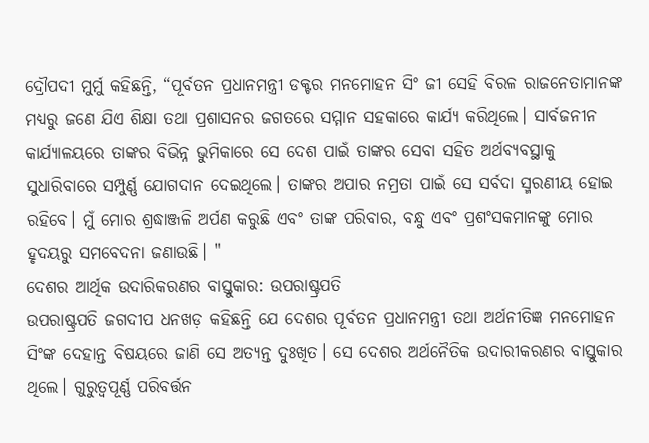ଦ୍ରୌପଦୀ ମୁର୍ମୁ କହିଛନ୍ତି, “ପୂର୍ବତନ ପ୍ରଧାନମନ୍ତ୍ରୀ ଡକ୍ଟର ମନମୋହନ ସିଂ ଜୀ ସେହି ବିରଳ ରାଜନେତାମାନଙ୍କ ମଧ୍ୟରୁ ଜଣେ ଯିଏ ଶିକ୍ଷା ତଥା ପ୍ରଶାସନର ଜଗତରେ ସମ୍ମାନ ସହକାରେ କାର୍ଯ୍ୟ କରିଥିଲେ। ସାର୍ବଜନୀନ କାର୍ଯ୍ୟାଳୟରେ ତାଙ୍କର ବିଭିନ୍ନ ଭୁମିକାରେ ସେ ଦେଶ ପାଇଁ ତାଙ୍କର ସେବା ସହିତ ଅର୍ଥବ୍ୟବସ୍ଥାକୁ ସୁଧାରିବାରେ ସମ୍ପୁର୍ଣ୍ଣ ଯୋଗଦାନ ଦେଇଥିଲେ। ତାଙ୍କର ଅପାର ନମ୍ରତା ପାଇଁ ସେ ସର୍ବଦା ସ୍ମରଣୀୟ ହୋଇ ରହିବେ। ମୁଁ ମୋର ଶ୍ରଦ୍ଧାଞ୍ଜଳି ଅର୍ପଣ କରୁଛି ଏବଂ ତାଙ୍କ ପରିବାର, ବନ୍ଧୁ ଏବଂ ପ୍ରଶଂସକମାନଙ୍କୁ ମୋର ହୃଦୟରୁ ସମବେଦନା ଜଣାଉଛି। "
ଦେଶର ଆର୍ଥିକ ଉଦାରିକରଣର ବାସ୍ତୁକାର: ଉପରାଷ୍ଟ୍ରପତି
ଉପରାଷ୍ଟ୍ରପତି ଜଗଦୀପ ଧନଖଡ଼ କହିଛନ୍ତି ଯେ ଦେଶର ପୂର୍ବତନ ପ୍ରଧାନମନ୍ତ୍ରୀ ତଥା ଅର୍ଥନୀତିଜ୍ଞ ମନମୋହନ ସିଂଙ୍କ ଦେହାନ୍ତ ବିଷୟରେ ଜାଣି ସେ ଅତ୍ୟନ୍ତ ଦୁଃଖିତ। ସେ ଦେଶର ଅର୍ଥନୈତିକ ଉଦାରୀକରଣର ବାସ୍ତୁକାର ଥିଲେ। ଗୁରୁତ୍ୱପୂର୍ଣ୍ଣ ପରିବର୍ତ୍ତନ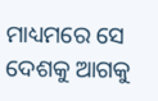ମାଧ୍ୟମରେ ସେ ଦେଶକୁ ଆଗକୁ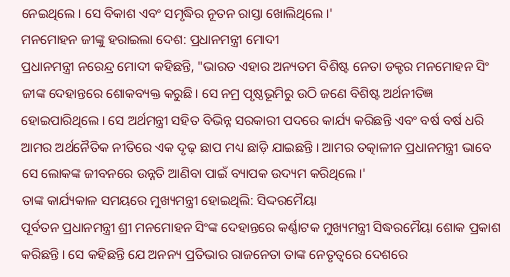ନେଇଥିଲେ। ସେ ବିକାଶ ଏବଂ ସମୃଦ୍ଧିର ନୂତନ ରାସ୍ତା ଖୋଲିଥିଲେ।'
ମନମୋହନ ଜୀଙ୍କୁ ହରାଇଲା ଦେଶ: ପ୍ରଧାନମନ୍ତ୍ରୀ ମୋଦୀ
ପ୍ରଧାନମନ୍ତ୍ରୀ ନରେନ୍ଦ୍ର ମୋଦୀ କହିଛନ୍ତି, "ଭାରତ ଏହାର ଅନ୍ୟତମ ବିଶିଷ୍ଟ ନେତା ଡକ୍ଟର ମନମୋହନ ସିଂ ଜୀଙ୍କ ଦେହାନ୍ତରେ ଶୋକବ୍ୟକ୍ତ କରୁଛି। ସେ ନମ୍ର ପୃଷ୍ଠଭୂମିରୁ ଉଠି ଜଣେ ବିଶିଷ୍ଟ ଅର୍ଥନୀତିଜ୍ଞ ହୋଇପାରିଥିଲେ। ସେ ଅର୍ଥମନ୍ତ୍ରୀ ସହିତ ବିଭିନ୍ନ ସରକାରୀ ପଦରେ କାର୍ଯ୍ୟ କରିଛନ୍ତି ଏବଂ ବର୍ଷ ବର୍ଷ ଧରି ଆମର ଅର୍ଥନୈତିକ ନୀତିରେ ଏକ ଦୃଢ଼ ଛାପ ମଧ୍ୟ ଛାଡ଼ି ଯାଇଛନ୍ତି। ଆମର ତତ୍କାଳୀନ ପ୍ରଧାନମନ୍ତ୍ରୀ ଭାବେ ସେ ଲୋକଙ୍କ ଜୀବନରେ ଉନ୍ନତି ଆଣିବା ପାଇଁ ବ୍ୟାପକ ଉଦ୍ୟମ କରିଥିଲେ।'
ତାଙ୍କ କାର୍ଯ୍ୟକାଳ ସମୟରେ ମୁଖ୍ୟମନ୍ତ୍ରୀ ହୋଇଥିଲି: ସିଦ୍ଦରମୈୟା
ପୂର୍ବତନ ପ୍ରଧାନମନ୍ତ୍ରୀ ଶ୍ରୀ ମନମୋହନ ସିଂଙ୍କ ଦେହାନ୍ତରେ କର୍ଣ୍ଣାଟକ ମୁଖ୍ୟମନ୍ତ୍ରୀ ସିଦ୍ଧରମୈୟା ଶୋକ ପ୍ରକାଶ କରିଛନ୍ତି। ସେ କହିଛନ୍ତି ଯେ ଅନନ୍ୟ ପ୍ରତିଭାର ରାଜନେତା ତାଙ୍କ ନେତୃତ୍ୱରେ ଦେଶରେ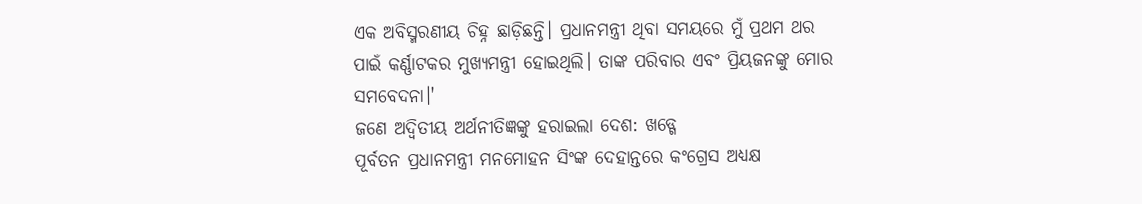ଏକ ଅବିସ୍ମରଣୀୟ ଚିହ୍ନ ଛାଡ଼ିଛନ୍ତି। ପ୍ରଧାନମନ୍ତ୍ରୀ ଥିବା ସମୟରେ ମୁଁ ପ୍ରଥମ ଥର ପାଇଁ କର୍ଣ୍ଣାଟକର ମୁଖ୍ୟମନ୍ତ୍ରୀ ହୋଇଥିଲି। ତାଙ୍କ ପରିବାର ଏବଂ ପ୍ରିୟଜନଙ୍କୁ ମୋର ସମବେଦନା।'
ଜଣେ ଅଦ୍ବିତୀୟ ଅର୍ଥନୀତିଜ୍ଞଙ୍କୁ ହରାଇଲା ଦେଶ: ଖଡ୍ଗେ
ପୂର୍ବତନ ପ୍ରଧାନମନ୍ତ୍ରୀ ମନମୋହନ ସିଂଙ୍କ ଦେହାନ୍ତରେ କଂଗ୍ରେସ ଅଧ୍ୟକ୍ଷ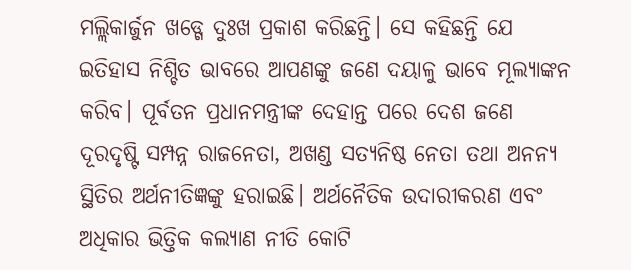ମଲ୍ଲିକାର୍ଜୁନ ଖଡ୍ଗେ ଦୁଃଖ ପ୍ରକାଶ କରିଛନ୍ତି। ସେ କହିଛନ୍ତି ଯେ ଇତିହାସ ନିଶ୍ଚିତ ଭାବରେ ଆପଣଙ୍କୁ ଜଣେ ଦୟାଳୁ ଭାବେ ମୂଲ୍ୟାଙ୍କନ କରିବ। ପୂର୍ବତନ ପ୍ରଧାନମନ୍ତ୍ରୀଙ୍କ ଦେହାନ୍ତ ପରେ ଦେଶ ଜଣେ ଦୂରଦୃଷ୍ଟି ସମ୍ପନ୍ନ ରାଜନେତା, ଅଖଣ୍ଡ ସତ୍ୟନିଷ୍ଠ ନେତା ତଥା ଅନନ୍ୟ ସ୍ଥିତିର ଅର୍ଥନୀତିଜ୍ଞଙ୍କୁ ହରାଇଛି। ଅର୍ଥନୈତିକ ଉଦାରୀକରଣ ଏବଂ ଅଧିକାର ଭିତ୍ତିକ କଲ୍ୟାଣ ନୀତି କୋଟି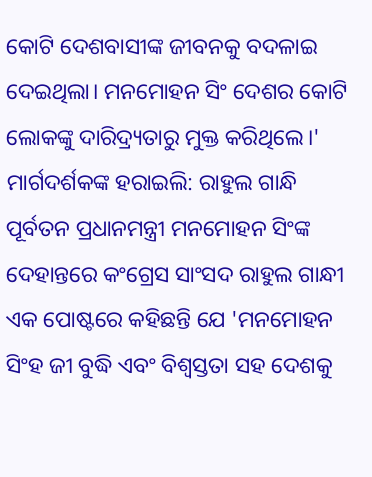କୋଟି ଦେଶବାସୀଙ୍କ ଜୀବନକୁ ବଦଳାଇ ଦେଇଥିଲା। ମନମୋହନ ସିଂ ଦେଶର କୋଟି ଲୋକଙ୍କୁ ଦାରିଦ୍ର୍ୟତାରୁ ମୁକ୍ତ କରିଥିଲେ।'
ମାର୍ଗଦର୍ଶକଙ୍କ ହରାଇଲି: ରାହୁଲ ଗାନ୍ଧି
ପୂର୍ବତନ ପ୍ରଧାନମନ୍ତ୍ରୀ ମନମୋହନ ସିଂଙ୍କ ଦେହାନ୍ତରେ କଂଗ୍ରେସ ସାଂସଦ ରାହୁଲ ଗାନ୍ଧୀ ଏକ ପୋଷ୍ଟରେ କହିଛନ୍ତି ଯେ 'ମନମୋହନ ସିଂହ ଜୀ ବୁଦ୍ଧି ଏବଂ ବିଶ୍ୱସ୍ତତା ସହ ଦେଶକୁ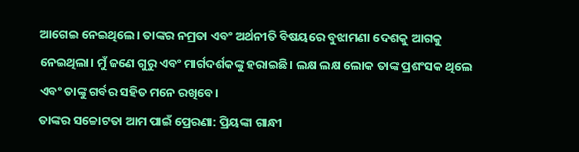ଆଗେଇ ନେଇଥିଲେ। ତାଙ୍କର ନମ୍ରତା ଏବଂ ଅର୍ଥନୀତି ବିଷୟରେ ବୁଝାମଣା ଦେଶକୁ ଆଗକୁ ନେଇଥିଲା। ମୁଁ ଜଣେ ଗୁରୁ ଏବଂ ମାର୍ଗଦର୍ଶକଙ୍କୁ ହରାଇଛି। ଲକ୍ଷ ଲକ୍ଷ ଲୋକ ତାଙ୍କ ପ୍ରଶଂସକ ଥିଲେ ଏବଂ ତାଙ୍କୁ ଗର୍ବର ସହିତ ମନେ ରଖିବେ।
ତାଙ୍କର ସଚ୍ଚୋଟତା ଆମ ପାଇଁ ପ୍ରେରଣା: ପ୍ରିୟଙ୍କା ଗାନ୍ଧୀ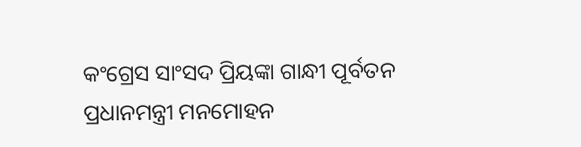କଂଗ୍ରେସ ସାଂସଦ ପ୍ରିୟଙ୍କା ଗାନ୍ଧୀ ପୂର୍ବତନ ପ୍ରଧାନମନ୍ତ୍ରୀ ମନମୋହନ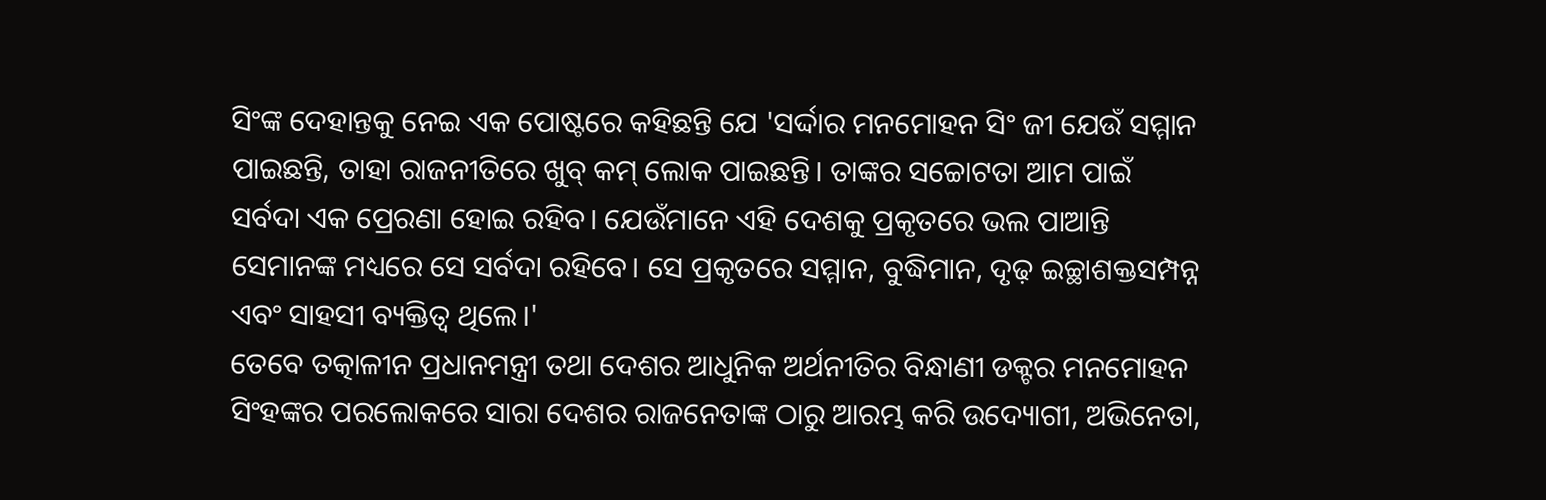ସିଂଙ୍କ ଦେହାନ୍ତକୁ ନେଇ ଏକ ପୋଷ୍ଟରେ କହିଛନ୍ତି ଯେ 'ସର୍ଦ୍ଦାର ମନମୋହନ ସିଂ ଜୀ ଯେଉଁ ସମ୍ମାନ ପାଇଛନ୍ତି, ତାହା ରାଜନୀତିରେ ଖୁବ୍ କମ୍ ଲୋକ ପାଇଛନ୍ତି। ତାଙ୍କର ସଚ୍ଚୋଟତା ଆମ ପାଇଁ ସର୍ବଦା ଏକ ପ୍ରେରଣା ହୋଇ ରହିବ। ଯେଉଁମାନେ ଏହି ଦେଶକୁ ପ୍ରକୃତରେ ଭଲ ପାଆନ୍ତି ସେମାନଙ୍କ ମଧ୍ୟରେ ସେ ସର୍ବଦା ରହିବେ। ସେ ପ୍ରକୃତରେ ସମ୍ମାନ, ବୁଦ୍ଧିମାନ, ଦୃଢ଼ ଇଚ୍ଛାଶକ୍ତସମ୍ପନ୍ନ ଏବଂ ସାହସୀ ବ୍ୟକ୍ତିତ୍ବ ଥିଲେ।'
ତେବେ ତତ୍କାଳୀନ ପ୍ରଧାନମନ୍ତ୍ରୀ ତଥା ଦେଶର ଆଧୁନିକ ଅର୍ଥନୀତିର ବିନ୍ଧାଣୀ ଡକ୍ଟର ମନମୋହନ ସିଂହଙ୍କର ପରଲୋକରେ ସାରା ଦେଶର ରାଜନେତାଙ୍କ ଠାରୁ ଆରମ୍ଭ କରି ଉଦ୍ୟୋଗୀ, ଅଭିନେତା,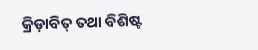କ୍ରିଡ଼ାବିତ୍ ତଥା ବିଶିଷ୍ଟ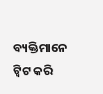ବ୍ୟକ୍ତିମାନେ ଟ୍ବିଟ କରି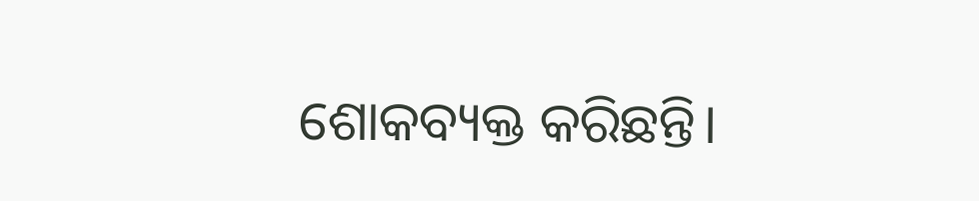ଶୋକବ୍ୟକ୍ତ କରିଛନ୍ତି।